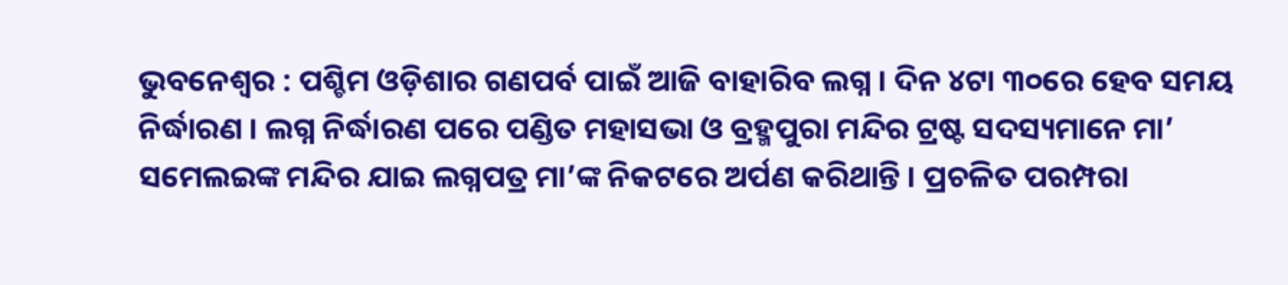ଭୁବନେଶ୍ୱର : ପଶ୍ଚିମ ଓଡ଼ିଶାର ଗଣପର୍ବ ପାଇଁ ଆଜି ବାହାରିବ ଲଗ୍ନ । ଦିନ ୪ଟା ୩୦ରେ ହେବ ସମୟ ନିର୍ଦ୍ଧାରଣ । ଲଗ୍ନ ନିର୍ଦ୍ଧାରଣ ପରେ ପଣ୍ଡିତ ମହାସଭା ଓ ବ୍ରହ୍ମପୁରା ମନ୍ଦିର ଟ୍ରଷ୍ଟ ସଦସ୍ୟମାନେ ମା’ ସମେଲଇଙ୍କ ମନ୍ଦିର ଯାଇ ଲଗ୍ନପତ୍ର ମା’ଙ୍କ ନିକଟରେ ଅର୍ପଣ କରିଥାନ୍ତି । ପ୍ରଚଳିତ ପରମ୍ପରା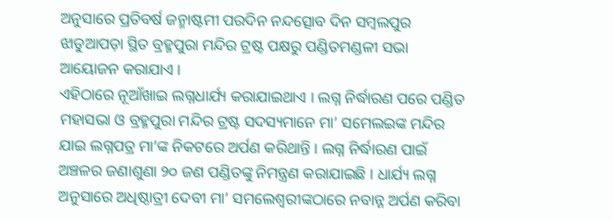ଅନୁସାରେ ପ୍ରତିବର୍ଷ ଜନ୍ମାଷ୍ଟମୀ ପରଦିନ ନନ୍ଦତ୍ସୋବ ଦିନ ସମ୍ବଲପୁର ଝାଡୁଆପଡ଼ା ସ୍ଥିତ ବ୍ରହ୍ମପୁରା ମନ୍ଦିର ଟ୍ରଷ୍ଟ ପକ୍ଷରୁ ପଣ୍ଡିତମଣ୍ଡଳୀ ସଭା ଆୟୋଜନ କରାଯାଏ ।
ଏହିଠାରେ ନୂଆଁଖାଇ ଲଗ୍ନଧାର୍ଯ୍ୟ କରାଯାଇଥାଏ । ଲଗ୍ନ ନିର୍ଦ୍ଧାରଣ ପରେ ପଣ୍ଡିତ ମହାସଭା ଓ ବ୍ରହ୍ମପୁରା ମନ୍ଦିର ଟ୍ରଷ୍ଟ ସଦସ୍ୟମାନେ ମା’ ସମେଲଇଙ୍କ ମନ୍ଦିର ଯାଇ ଲଗ୍ନପତ୍ର ମା’ଙ୍କ ନିକଟରେ ଅର୍ପଣ କରିଥାନ୍ତି । ଲଗ୍ନ ନିର୍ଦ୍ଧାରଣ ପାଇଁ ଅଞ୍ଚଳର ଜଣାଶୁଣା ୨୦ ଜଣ ପଣ୍ଡିତଙ୍କୁ ନିମନ୍ତ୍ରଣ କରାଯାଇଛି । ଧାର୍ଯ୍ୟ ଲଗ୍ନ ଅନୁସାରେ ଅଧିଷ୍ଠାତ୍ରୀ ଦେବୀ ମା’ ସମଲେଶ୍ବରୀଙ୍କଠାରେ ନବାନ୍ନ ଅର୍ପଣ କରିବା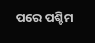ପରେ ପଶ୍ଚିମ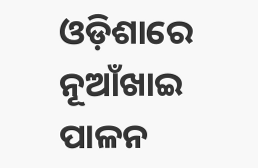ଓଡ଼ିଶାରେ ନୂଆଁଖାଇ ପାଳନ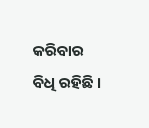କରିବାର ବିଧି ରହିଛି ।